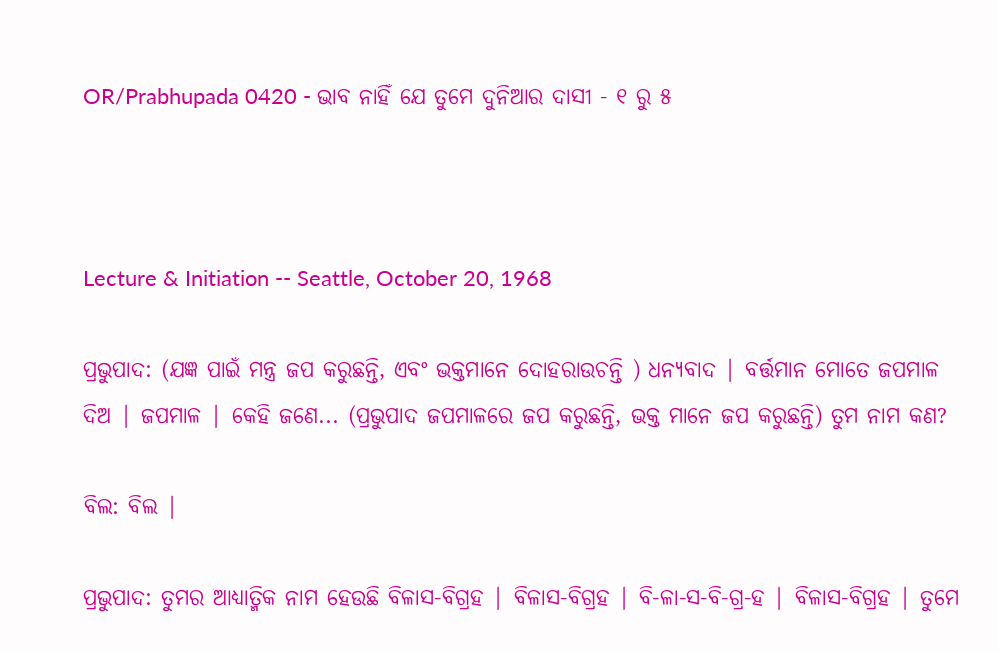OR/Prabhupada 0420 - ଭାବ ନାହିଁ ଯେ ତୁମେ ଦୁନିଆର ଦାସୀ - ୧ ରୁ ୫



Lecture & Initiation -- Seattle, October 20, 1968

ପ୍ରଭୁପାଦ: (ଯଜ୍ଞ ପାଇଁ ମନ୍ତ୍ର ଜପ କରୁଛନ୍ତି, ଏବଂ ଭକ୍ତମାନେ ଦୋହରାଉଚନ୍ତି ) ଧନ୍ୟବାଦ | ବର୍ତ୍ତମାନ ମୋତେ ଜପମାଳ ଦିଅ | ଜପମାଳ | କେହି ଜଣେ... (ପ୍ରଭୁପାଦ ଜପମାଳରେ ଜପ କରୁଛନ୍ତି, ଭକ୍ତ ମାନେ ଜପ କରୁଛନ୍ତି) ତୁମ ନାମ କଣ?

ବିଲ: ବିଲ |

ପ୍ରଭୁପାଦ: ତୁମର ଆଧ୍ୟାତ୍ମିକ ନାମ ହେଉଛି ବିଳାସ-ବିଗ୍ରହ | ବିଳାସ-ବିଗ୍ରହ | ବି-ଳା-ସ-ବି-ଗ୍ର-ହ | ବିଳାସ-ବିଗ୍ରହ | ତୁମେ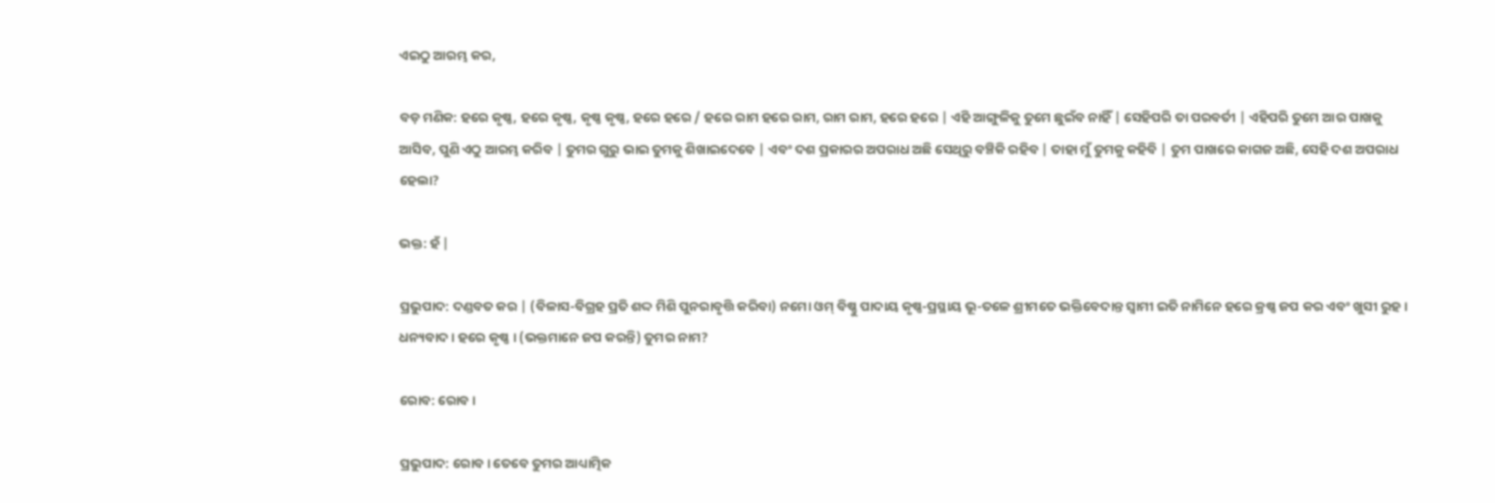ଏଇଠୁ ଆରମ୍ଭ କର,

ବଡ଼ ମଣିକ: ହରେ କୃଷ୍ଣ, ହରେ କୃଷ୍ଣ, କୃଷ୍ଣ କୃଷ୍ଣ, ହରେ ହରେ / ହରେ ରାମ ହରେ ରାମ, ରାମ ରାମ, ହରେ ହରେ | ଏହି ଆଙ୍ଗୁଳିକୁ ତୁମେ ଛୁଇଁବ ନାହିଁ | ସେହିପରି ତା ପରବର୍ତୀ | ଏହିପରି ତୁମେ ଆର ପାଖକୁ ଆସିବ, ପୁଣି ଏଠୁ ଆରମ୍ଭ କରିବ | ତୁମର ଗୁରୁ ଭାଇ ତୁମକୁ ଶିଖାଇଦେବେ | ଏବଂ ଦଶ ପ୍ରକାରର ଅପରାଧ ଅଛି ସେଥିରୁ ବଞ୍ଚିକି ରହିବ | ତାହା ମୁଁ ତୁମକୁ କହିବି | ତୁମ ପାଖରେ କାଗଜ ଅଛି, ସେହି ଦଶ ଅପରାଧ ହେଲା?

ଭକ୍ତ: ହଁ |

ପ୍ରଭୁପାଦ: ଦଣ୍ଡବତ କର | (ବିଳାସ-ବିଗ୍ରହ ପ୍ରତି ଶଦ୍ଦ ମିଶି ପୁନରାବୃତ୍ତି କରିବା) ନମୋ ଓମ୍ ବିଷ୍ଣୁ ପାଦାୟ କୃଷ୍ଣ-ପ୍ରସ୍ଥାୟ ଭୂ-ତଳେ ଶ୍ରୀମତେ ଭକ୍ତିବେଦାନ୍ତ ସ୍ଵାମୀ ଇତି ନାମିନେ ହରେ କ୍ରଷ୍ଣ ଜପ କର ଏବଂ ଖୁସୀ ରୁହ । ଧନ୍ୟବାଦ । ହରେ କୃଷ୍ଣ । (ଭକ୍ତମାନେ ଜପ କରନ୍ତି) ତୁମର ନାମ?

ରୋବ: ରୋବ ।

ପ୍ରଭୁପାଦ: ରୋବ । ତେବେ ତୁମର ଆଧ୍ୟାତ୍ମିକ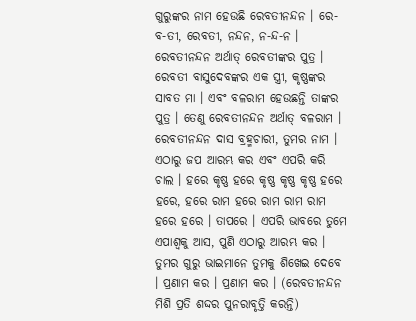ଗୁରୁଙ୍କର ନାମ ହେଉଛି ରେବତୀନନ୍ଦନ । ରେ-ବ-ତୀ, ରେବତୀ, ନନ୍ଦନ, ନ-ନ୍ଦ-ନ । ରେବତୀନନ୍ଦନ ଅର୍ଥାତ୍ ରେବତୀଙ୍କର ପୁତ୍ର । ରେବତୀ ବାସୁଦେବଙ୍କର ଏକ ସ୍ତ୍ରୀ, କୃଷ୍ଣଙ୍କର ସାବତ ମା । ଏବଂ ବଳରାମ ହେଉଛନ୍ତି ତାଙ୍କର ପୁତ୍ର । ତେଣୁ ରେବତୀନନ୍ଦନ ଅର୍ଥାତ୍ ବଳରାମ । ରେବତୀନନ୍ଦନ ଦାସ ବ୍ରହ୍ମଚାରୀ, ତୁମର ନାମ । ଏଠାରୁ ଜପ ଆରମ୍ଭ କର ଏବଂ ଏପରି କରି ଚାଲ । ହରେ କୃଷ୍ଣ ହରେ କୃଷ୍ଣ କୃଷ୍ଣ କୃଷ୍ଣ ହରେ ହରେ, ହରେ ରାମ ହରେ ରାମ ରାମ ରାମ ହରେ ହରେ । ତାପରେ । ଏପରି ଭାବରେ ତୁମେ ଏପାଶ୍ଵକୁ ଆସ, ପୁଣି ଏଠାରୁ ଆରମ୍ଭ କର । ତୁମର ଗୁରୁ ଭାଇମାନେ ତୁମକୁ ଶିଖେଇ ଦେବେ । ପ୍ରଣାମ କର । ପ୍ରଣାମ କର । (ରେବତୀନନ୍ଦନ ମିଶି ପ୍ରତି ଶଦ୍ଦର ପୁନରାବୃତ୍ତି କରନ୍ତି)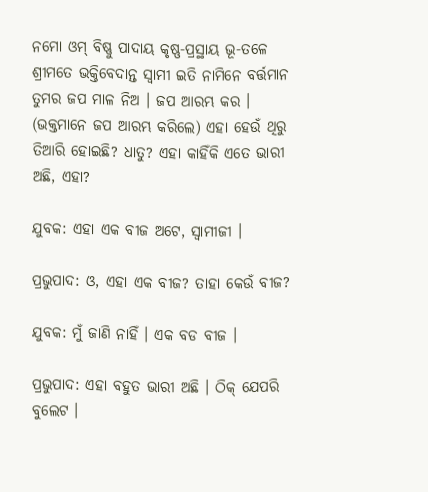ନମୋ ଓମ୍ ବିଷ୍ଣୁ ପାଦାୟ କୃଷ୍ଣ-ପ୍ରସ୍ଥାୟ ଭୂ-ତଳେ ଶ୍ରୀମତେ ଭକ୍ତିବେଦାନ୍ତ ସ୍ଵାମୀ ଇତି ନାମିନେ ବର୍ତ୍ତମାନ ତୁମର ଜପ ମାଳ ନିଅ । ଜପ ଆରମ୍ଭ କର । (ଭକ୍ତମାନେ ଜପ ଆରମ୍ଭ କରିଲେ) ଏହା ହେଉଁ ଥିରୁ ତିଆରି ହୋଇଛି? ଧାତୁ? ଏହା କାହିଁକି ଏତେ ଭାରୀ ଅଛି, ଏହା?

ଯୁବକ: ଏହା ଏକ ବୀଜ ଅଟେ, ସ୍ଵାମୀଜୀ ।

ପ୍ରଭୁପାଦ: ଓ, ଏହା ଏକ ବୀଜ? ତାହା କେଉଁ ବୀଜ?

ଯୁବକ: ମୁଁ ଜାଣି ନାହିଁ । ଏକ ବଡ ବୀଜ ।

ପ୍ରଭୁପାଦ: ଏହା ବହୁତ ଭାରୀ ଅଛି । ଠିକ୍ ଯେପରି ବୁଲେଟ ।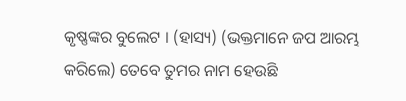କୃଷ୍ଣଙ୍କର ବୁଲେଟ । (ହାସ୍ୟ) (ଭକ୍ତମାନେ ଜପ ଆରମ୍ଭ କରିଲେ) ତେବେ ତୁମର ନାମ ହେଉଛି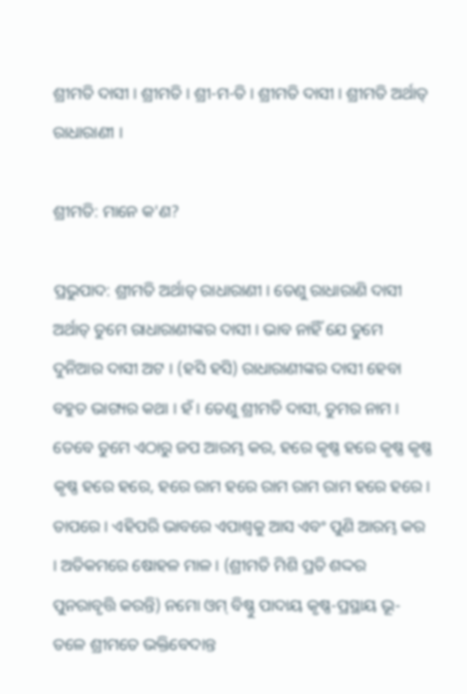ଶ୍ରୀମତି ଦାସୀ । ଶ୍ରୀମତି । ଶ୍ରୀ-ମ-ତି । ଶ୍ରୀମତି ଦାସୀ । ଶ୍ରୀମତି ଅର୍ଥାତ୍ ରାଧାରାଣୀ ।

ଶ୍ରୀମତି: ମାନେ କ'ଣ?

ପ୍ରଭୁପାଦ: ଶ୍ରୀମତି ଅର୍ଥାତ୍ ରାଧାରାଣୀ । ତେଣୁ ରାଧାରାଣି ଦାସୀ ଅର୍ଥାତ୍ ତୁମେ ରାଧାରାଣୀଙ୍କର ଦାସୀ । ଭାବ ନାହିଁ ଯେ ତୁମେ ଦୁନିଆର ଦାସୀ ଅଟ । (ହସି ହସି) ରାଧାରାଣୀଙ୍କର ଦାସୀ ହେବା ବହୁତ ଭାଗ୍ୟର କଥା । ହଁ । ତେଣୁ ଶ୍ରୀମତି ଦାସୀ, ତୁମର ନାମ । ତେବେ ତୁମେ ଏଠାରୁ ଜପ ଆରମ୍ଭ କର, ହରେ କୃଷ୍ଣ ହରେ କୃଷ୍ଣ କୃଷ୍ଣ କୃଷ୍ଣ ହରେ ହରେ, ହରେ ରାମ ହରେ ରାମ ରାମ ରାମ ହରେ ହରେ । ତାପରେ । ଏହିପରି ଭାବରେ ଏପାଶ୍ଵକୁ ଆସ ଏବଂ ପୁଣି ଆରମ୍ଭ କର । ଅତିକମରେ ଷୋହଳ ମାଳ । (ଶ୍ରୀମତି ମିଶି ପ୍ରତି ଶଦ୍ଦର ପୁନରାବୃତ୍ତି କରନ୍ତି) ନମୋ ଓମ୍ ବିଷ୍ଣୁ ପାଦାୟ କୃଷ୍ଣ-ପ୍ରସ୍ଥାୟ ଭୂ-ତଳେ ଶ୍ରୀମତେ ଭକ୍ତିବେଦାନ୍ତ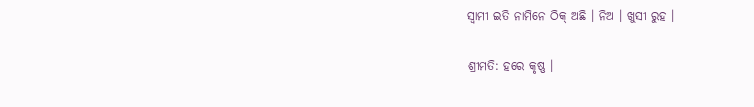ସ୍ଵାମୀ ଇତି ନାମିନେ ଠିକ୍ ଅଛି । ନିଅ । ଖୁସୀ ରୁହ ।

ଶ୍ରୀମତି: ହରେ କୃଷ୍ଣ ।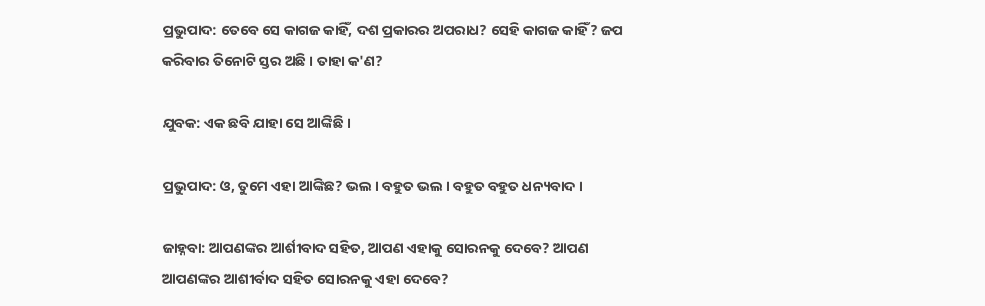ପ୍ରଭୁପାଦ: ତେବେ ସେ କାଗଜ କାହିଁ, ଦଶ ପ୍ରକାରର ଅପରାଧ? ସେହି କାଗଜ କାହିଁ? ଜପ କରିବାର ତିନୋଟି ସ୍ତର ଅଛି । ତାହା କ'ଣ?

ଯୁବକ: ଏକ ଛବି ଯାହା ସେ ଆଙ୍କିଛି ।

ପ୍ରଭୁପାଦ: ଓ, ତୁମେ ଏହା ଆଙ୍କିଛ? ଭଲ । ବହୁତ ଭଲ । ବହୁତ ବହୁତ ଧନ୍ୟବାଦ ।

ଜାହ୍ନବା: ଆପଣଙ୍କର ଆର୍ଶୀବାଦ ସହିତ, ଆପଣ ଏହାକୁ ସୋରନକୁ ଦେବେ? ଆପଣ ଆପଣଙ୍କର ଆଶୀର୍ବାଦ ସହିତ ସୋରନକୁ ଏହା ଦେବେ?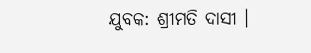ଯୁବକ: ଶ୍ରୀମତି ଦାସୀ ।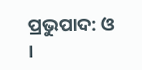ପ୍ରଭୁପାଦ: ଓ ।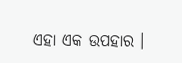ଏହା ଏକ ଉପହାର ।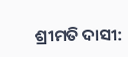ଶ୍ରୀମତି ଦାସୀ: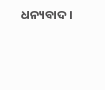ଧନ୍ୟବାଦ ।